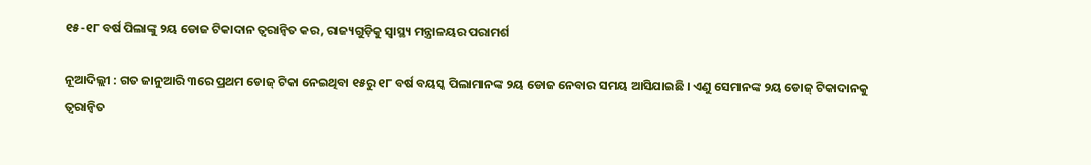୧୫-୧୮ ବର୍ଷ ପିଲାଙ୍କୁ ୨ୟ ଡୋଜ ଟିକାଦାନ ତ୍ବରାନ୍ବିତ କର, ରାଜ୍ୟଗୁଡ଼ିକୁ ସ୍ବାସ୍ଥ୍ୟ ମନ୍ତ୍ରାଳୟର ପରାମର୍ଶ

ନୂଆଦିଲ୍ଲୀ : ଗତ ଜାନୁଆରି ୩ରେ ପ୍ରଥମ ଡୋଜ୍ ଟିକା ନେଇଥିବା ୧୫ରୁ ୧୮ ବର୍ଷ ବୟସ୍କ ପିଲାମାନଙ୍କ ୨ୟ ଡୋଜ ନେବାର ସମୟ ଆସିଯାଇଛି । ଏଣୁ ସେମାନଙ୍କ ୨ୟ ଡୋଜ୍ ଟିକାଦାନକୁ ତ୍ବରାନ୍ବିତ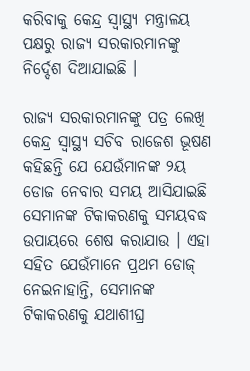କରିବାକୁ କେନ୍ଦ୍ର ସ୍ବାସ୍ଥ୍ୟ ମନ୍ତ୍ରାଳୟ ପକ୍ଷରୁ ରାଜ୍ୟ ସରକାରମାନଙ୍କୁ ନିର୍ଦ୍ଦେଶ ଦିଆଯାଇଛି ।

ରାଜ୍ୟ ସରକାରମାନଙ୍କୁ ପତ୍ର ଲେଖି କେନ୍ଦ୍ର ସ୍ବାସ୍ଥ୍ୟ ସଚିବ ରାଜେଶ ଭୂଷଣ କହିଛନ୍ତି ଯେ ଯେଉଁମାନଙ୍କ ୨ୟ ଡୋଜ ନେବାର ସମୟ ଆସିଯାଇଛି ସେମାନଙ୍କ ଟିକାକରଣକୁ ସମୟବଦ୍ଧ ଉପାୟରେ ଶେଷ କରାଯାଉ । ଏହା ସହିତ ଯେଉଁମାନେ ପ୍ରଥମ ଡୋଜ୍ ନେଇନାହାନ୍ତି, ସେମାନଙ୍କ ଟିକାକରଣକୁ ଯଥାଶୀଘ୍ର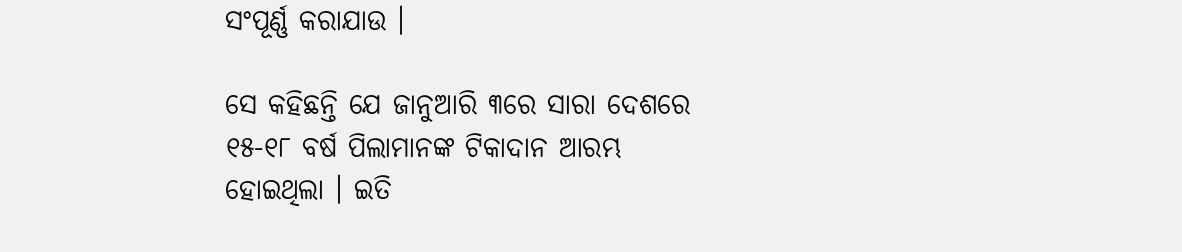ସଂପୂର୍ଣ୍ଣ କରାଯାଉ ।

ସେ କହିଛନ୍ତି ଯେ ଜାନୁଆରି ୩ରେ ସାରା ଦେଶରେ ୧୫-୧୮ ବର୍ଷ ପିଲାମାନଙ୍କ ଟିକାଦାନ ଆରମ୍ଭ ହୋଇଥିଲା । ଇତି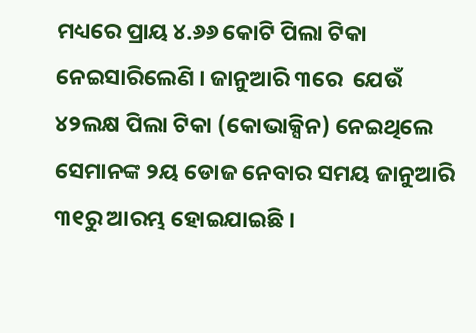ମଧ୍ୟରେ ପ୍ରାୟ ୪.୬୬ କୋଟି ପିଲା ଟିକା ନେଇସାରିଲେଣି । ଜାନୁଆରି ୩ରେ  ଯେଉଁ ୪୨ଲକ୍ଷ ପିଲା ଟିକା (କୋଭାକ୍ସିନ) ନେଇଥିଲେ ସେମାନଙ୍କ ୨ୟ ଡୋଜ ନେବାର ସମୟ ଜାନୁଆରି ୩୧ରୁ ଆରମ୍ଭ ହୋଇଯାଇଛି ।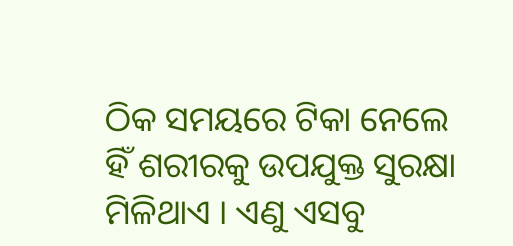ଠିକ ସମୟରେ ଟିକା ନେଲେ ହିଁ ଶରୀରକୁ ଉପଯୁକ୍ତ ସୁରକ୍ଷା ମିଳିଥାଏ । ଏଣୁ ଏସବୁ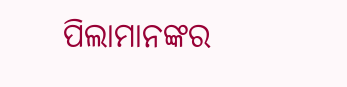ପିଲାମାନଙ୍କର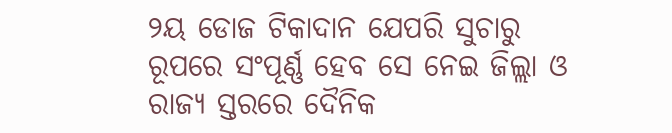୨ୟ ଡୋଜ ଟିକାଦାନ ଯେପରି ସୁଚାରୁ ରୂପରେ ସଂପୂର୍ଣ୍ଣ ହେବ ସେ ନେଇ ଜିଲ୍ଲା ଓ ରାଜ୍ୟ ସ୍ତରରେ ଦୈନିକ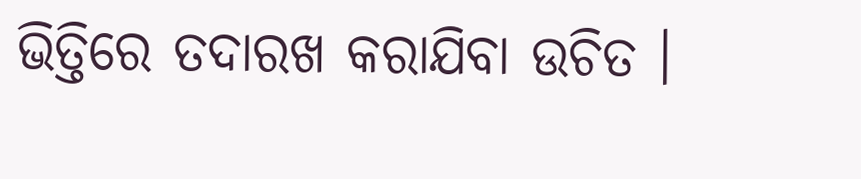ଭିତ୍ତିରେ ତଦାରଖ କରାଯିବା ଉଚିତ ।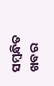ସମ୍ବନ୍ଧିତ ଖବର